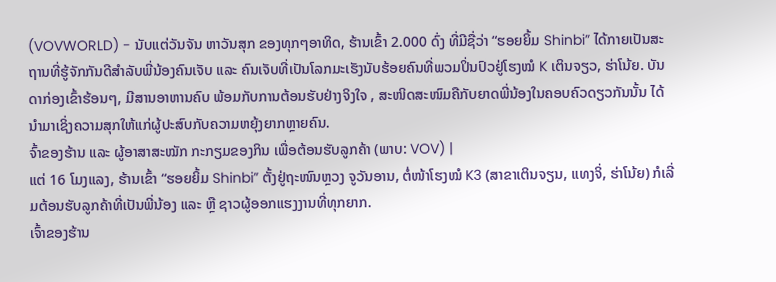(VOVWORLD) - ນັບແຕ່ວັນຈັນ ຫາວັນສຸກ ຂອງທຸກໆອາທິດ, ຮ້ານເຂົ້າ 2.000 ດົ່ງ ທີ່ມີຊື່ວ່າ “ຮອຍຍິ້ມ Shinbi” ໄດ້ກາຍເປັນສະຖານທີ່ຮູ້ຈັກກັນດີສຳລັບພີ່ນ້ອງຄົນເຈັບ ແລະ ຄົນເຈັບທີ່ເປັນໂລກມະເຮັງນັບຮ້ອຍຄົນທີ່ພວມປິ່ນປົວຢູ່ໂຮງໝໍ K ເຕິນຈຽວ, ຮ່າໂນ້ຍ. ບັນດາກ່ອງເຂົ້າຮ້ອນໆ, ມີສານອາຫານຄົບ ພ້ອມກັບການຕ້ອນຮັບຢ່າງຈິງໃຈ , ສະໜິດສະໜົມຄືກັບຍາດພີ່ນ້ອງໃນຄອບຄົວດຽວກັນນັ້ນ ໄດ້ນຳມາເຊິ່ງຄວາມສຸກໃຫ້ແກ່ຜູ້ປະສົບກັບຄວາມຫຍຸ້ງຍາກຫຼາຍຄົນ.
ຈົ້າຂອງຮ້ານ ແລະ ຜູ້ອາສາສະໝັກ ກະກຽມຂອງກິນ ເພື່ອຕ້ອນຮັບລູກຄ້າ (ພາບ: VOV) |
ແຕ່ 16 ໂມງແລງ, ຮ້ານເຂົ້າ “ຮອຍຍິ້ມ Shinbi” ຕັ້ງຢູ່ຖະໜົນຫຼວງ ຈູວັນອານ, ຕໍ່ໜ້າໂຮງໝໍ K3 (ສາຂາເຕິນຈຽນ, ແທງຈິ່, ຮ່າໂນ້ຍ) ກໍເລີ່ມຕ້ອນຮັບລູກຄ້າທີ່ເປັນພີ່ນ້ອງ ແລະ ຫຼື ຊາວຜູ້ອອກແຮງງານທີ່ທຸກຍາກ.
ເຈົ້າຂອງຮ້ານ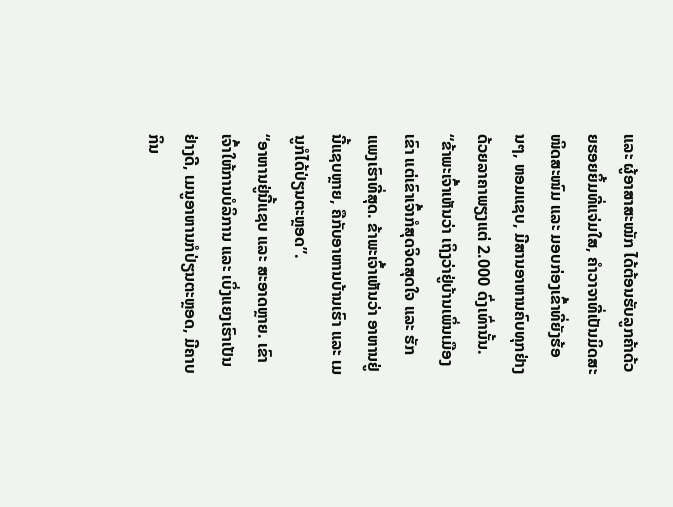ແລະ ຜູ້ອາສາສະໝັກ ໄດ້ຕ້ອນຮັບລູກຄ້າດ້ວຍຮອຍຍິ້ມທີ່ແຈ່ມໃສ, ຄຳວາຈາທີ່ເປັນມິດສະໜິດສະໜົມ ແລະ ມອບກ່ອງເຂົ້າທີ່ຍັງຮ້ອນໆ, ຫອມແຊບ, ມີສານອາຫານຄົບທຸກຢ່າງດ້ວຍລາຄາພຽງແຕ່ 2.000 ດົ່ງເທົ່ານັ້ນ.
“ຂ້າພະເຈົ້າເຫັນວ່າ ເຖິງວ່າຢູ່ບ້ານເພິ່ນເມືອງເຂົາ ແຕ່ເຂົາເຈົ້າກໍສຸດຈິດສຸດໃຈ ແລະ ຮັກແພງເຮົາທີ່ສຸດ. ຂ້າພະເຈົ້າເຫັນວ່າ ອາຫານຢູ່ນີ້ແຊບຫຼາຍ, ຄືກັບອາຫານບ້ານເຮົາ ແລະ ເມນູກໍໄດ້ປ່ຽນຕະຫຼອດ”.
“ອາຫານຢູ່ນີ້ແຊບ ແລະ ສະອາດຫຼາຍ. ເຂົາເຈົ້າໃຫ້ການບໍລິການ ແລະ ເບິ່ງແຍງເຮົາເປັນຢ່າງດີ, ເມນູອາຫານກໍປ່ຽນຕະຫຼອດ, ມີຄາບກິນ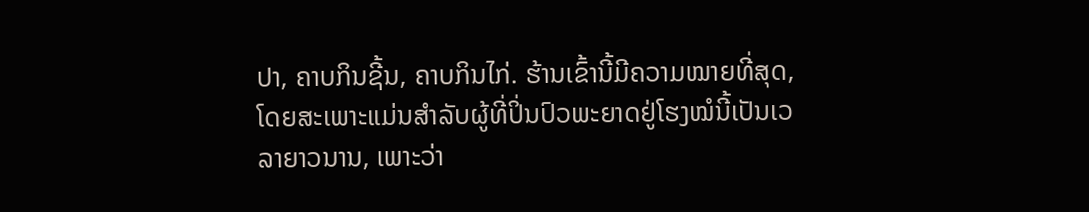ປາ, ຄາບກິນຊີ້ນ, ຄາບກິນໄກ່. ຮ້ານເຂົ້ານີ້ມີຄວາມໝາຍທີ່ສຸດ, ໂດຍສະເພາະແມ່ນສຳລັບຜູ້ທີ່ປິ່ນປົວພະຍາດຢູ່ໂຮງໝໍນີ້ເປັນເວລາຍາວນານ, ເພາະວ່າ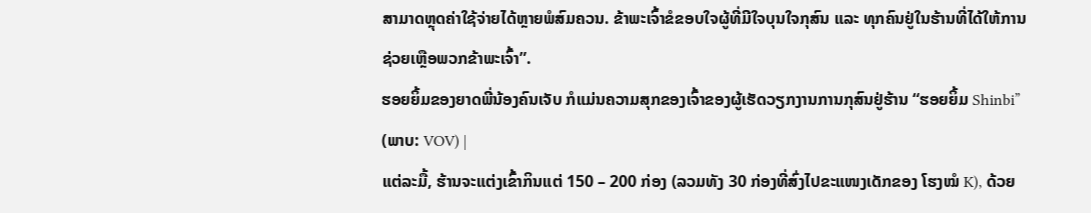ສາມາດຫຼຸດຄ່າໃຊ້ຈ່າຍໄດ້ຫຼາຍພໍສົມຄວນ. ຂ້າພະເຈົ້າຂໍຂອບໃຈຜູ້ທີ່ມີໃຈບຸນໃຈກຸສົນ ແລະ ທຸກຄົນຢູ່ໃນຮ້ານທີ່ໄດ້ໃຫ້ການຊ່ວຍເຫຼືອພວກຂ້າພະເຈົ້າ”.
ຮອຍຍິ້ມຂອງຍາດພີ່ນ້ອງຄົນເຈັບ ກໍແມ່ນຄວາມສຸກຂອງເຈົ້າຂອງຜູ້ເຮັດວຽກງານການກຸສົນຢູ່ຮ້ານ “ຮອຍຍິ້ມ Shinbi” (ພາບ: VOV) |
ແຕ່ລະມື້, ຮ້ານຈະແຕ່ງເຂົ້າກິນແຕ່ 150 – 200 ກ່ອງ (ລວມທັງ 30 ກ່ອງທີ່ສົ່ງໄປຂະແໜງເດັກຂອງ ໂຮງໝໍ K), ດ້ວຍ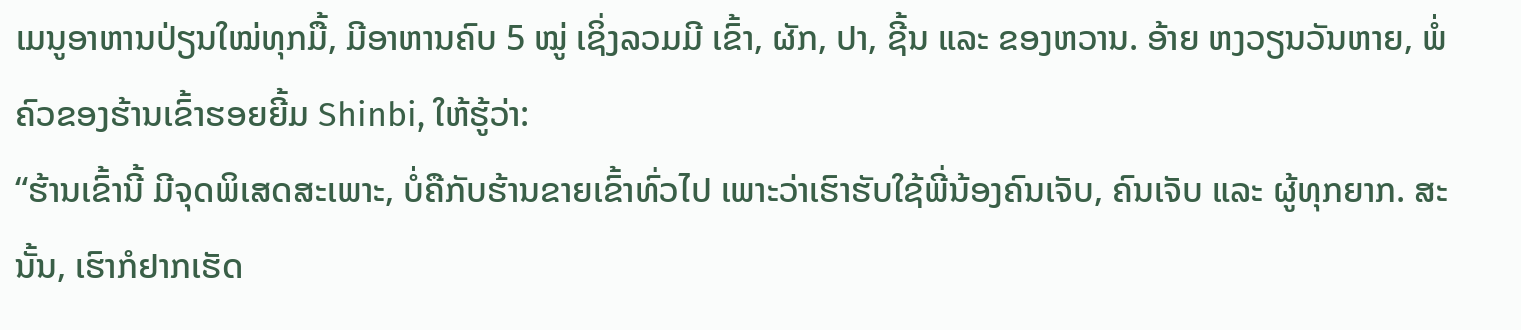ເມນູອາຫານປ່ຽນໃໝ່ທຸກມື້, ມີອາຫານຄົບ 5 ໝູ່ ເຊິ່ງລວມມີ ເຂົ້າ, ຜັກ, ປາ, ຊີ້ນ ແລະ ຂອງຫວານ. ອ້າຍ ຫງວຽນວັນຫາຍ, ພໍ່ຄົວຂອງຮ້ານເຂົ້າຮອຍຍີ້ມ Shinbi, ໃຫ້ຮູ້ວ່າ:
“ຮ້ານເຂົ້ານີ້ ມີຈຸດພິເສດສະເພາະ, ບໍ່ຄືກັບຮ້ານຂາຍເຂົ້າທົ່ວໄປ ເພາະວ່າເຮົາຮັບໃຊ້ພີ່ນ້ອງຄົນເຈັບ, ຄົນເຈັບ ແລະ ຜູ້ທຸກຍາກ. ສະນັ້ນ, ເຮົາກໍຢາກເຮັດ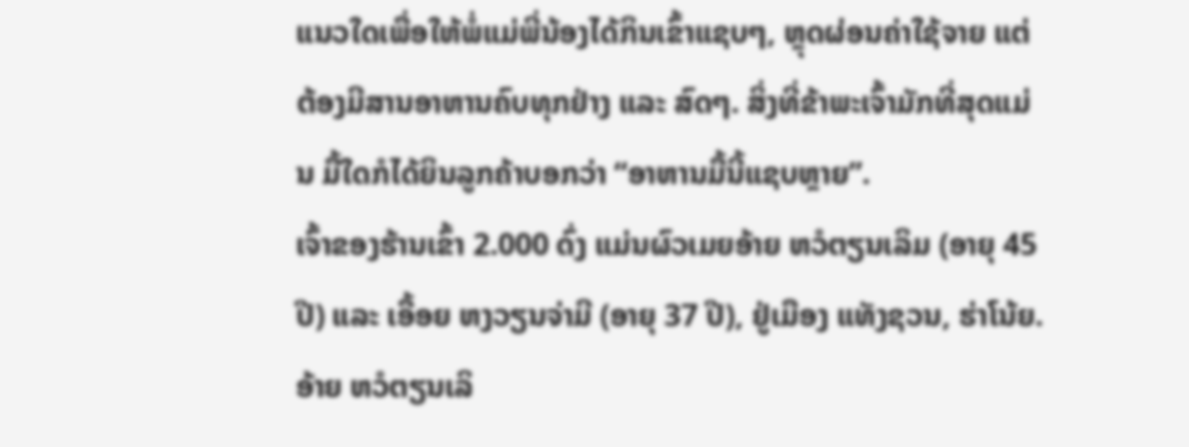ແນວໃດເພື່ອໃຫ້ພໍ່ແມ່ພີ່ນ້ອງໄດ້ກິນເຂົ້າແຊບໆ, ຫຼຸດຜ່ອນຄ່າໃຊ້ຈາຍ ແຕ່ຕ້ອງມີສານອາຫານຄົບທຸກຢ່າງ ແລະ ສົດໆ. ສິ່ງທີ່ຂ້າພະເຈົ້າມັກທີ່ສຸດແມ່ນ ມື້ໃດກໍໄດ້ຍິນລູກຄ້າບອກວ່າ “ອາຫານມື້ນີ້ແຊບຫຼາຍ”.
ເຈົ້າຂອງຮ້ານເຂົ້າ 2.000 ດົ່ງ ແມ່ນຜົວເມຍອ້າຍ ຫວໍຕຽນເລິມ (ອາຍຸ 45 ປີ) ແລະ ເອື້ອຍ ຫງວຽນຈ່າມີ (ອາຍຸ 37 ປີ), ຢູ່ເມືອງ ແທັງຊວນ, ຮ່າໂນ້ຍ. ອ້າຍ ຫວໍຕຽນເລິ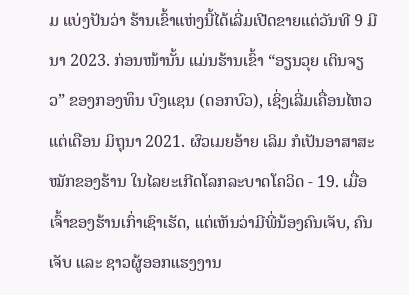ມ ແບ່ງປັນວ່າ ຮ້ານເຂົ້າແຫ່ງນີ້ໄດ້ເລີ່ມເປີດຂາຍແຕ່ວັນທີ 9 ມີນາ 2023. ກ່ອນໜ້ານັ້ນ ແມ່ນຮ້ານເຂົ້າ “ອຽນວຸຍ ເຕິນຈຽວ” ຂອງກອງທຶນ ບົງແຊນ (ດອກບົວ), ເຊິ່ງເລີ່ມເຄື່ອນໄຫວແຕ່ເດືອນ ມິຖຸນາ 2021. ຜົວເມຍອ້າຍ ເລິມ ກໍເປັນອາສາສະໝັກຂອງຮ້ານ ໃນໄລຍະເກີດໂລກລະບາດໂຄວິດ - 19. ເມື່ອເຈົ້າຂອງຮ້ານເກົ່າເຊົາເຮັດ, ແຕ່ເຫັນວ່າມີພີ່ນ້ອງຄົນເຈັບ, ຄົນເຈັບ ແລະ ຊາວຜູ້ອອກແຮງງານ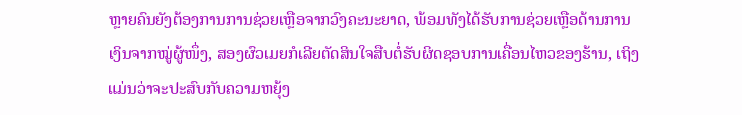ຫຼາຍຄົນຍັງຕ້ອງການການຊ່ວຍເຫຼືອຈາກວົງຄະນະຍາດ, ພ້ອມທັງໄດ້ຮັບການຊ່ວຍເຫຼືອດ້ານການເງິນຈາກໝູ່ຜູ້ໜຶ່ງ, ສອງຜົວເມຍກໍເລີຍຕັດສິນໃຈສືບຕໍ່ຮັບຜິດຊອບການເຄື່ອນໄຫວຂອງຮ້ານ, ເຖິງແມ່ນວ່າຈະປະສົບກັບຄວາມຫຍຸ້ງ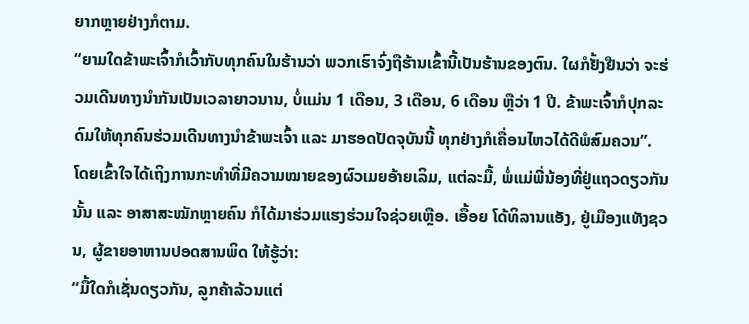ຍາກຫຼາຍຢ່າງກໍຕາມ.
“ຍາມໃດຂ້າພະເຈົ້າກໍເວົ້າກັບທຸກຄົນໃນຮ້ານວ່າ ພວກເຮົາຈົ່ງຖືຮ້ານເຂົ້ານີ້ເປັນຮ້ານຂອງຕົນ. ໃຜກໍຢັ້ງຢືນວ່າ ຈະຮ່ວມເດີນທາງນຳກັນເປັນເວລາຍາວນານ, ບໍ່ແມ່ນ 1 ເດືອນ, 3 ເດືອນ, 6 ເດືອນ ຫຼືວ່າ 1 ປີ. ຂ້າພະເຈົ້າກໍປຸກລະດົມໃຫ້ທຸກຄົນຮ່ວມເດີນທາງນຳຂ້າພະເຈົ້າ ແລະ ມາຮອດປັດຈຸບັນນີ້ ທຸກຢ່າງກໍເຄື່ອນໄຫວໄດ້ດີພໍສົມຄວນ”.
ໂດຍເຂົ້າໃຈໄດ້ເຖິງການກະທຳທີ່ມີຄວາມໝາຍຂອງຜົວເມຍອ້າຍເລິມ, ແຕ່ລະມື້, ພໍ່ແມ່ພີ່ນ້ອງທີ່ຢູ່ແຖວດຽວກັນນັ້ນ ແລະ ອາສາສະໝັກຫຼາຍຄົນ ກໍໄດ້ມາຮ່ວມແຮງຮ່ວມໃຈຊ່ວຍເຫຼືອ. ເອື້ອຍ ໂດ້ທິລານແອັງ, ຢູ່ເມືອງແທັງຊວນ, ຜູ້ຂາຍອາຫານປອດສານພິດ ໃຫ້ຮູ້ວ່າ:
“ມື້ໃດກໍເຊັ່ນດຽວກັນ, ລູກຄ້າລ້ວນແຕ່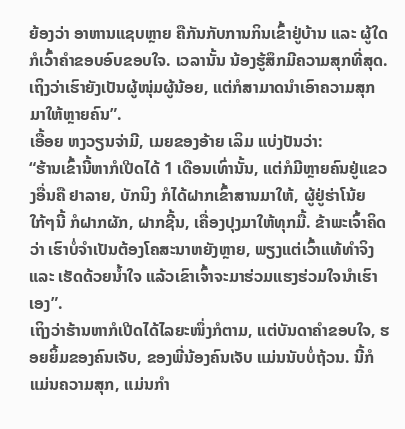ຍ້ອງວ່າ ອາຫານແຊບຫຼາຍ ຄືກັນກັບການກິນເຂົ້າຢູ່ບ້ານ ແລະ ຜູ້ໃດກໍເວົ້າຄຳຂອບອົບຂອບໃຈ. ເວລານັ້ນ ນ້ອງຮູ້ສຶກມີຄວາມສຸກທີ່ສຸດ. ເຖິງວ່າເຮົາຍັງເປັນຜູ້ໜຸ່ມຜູ້ນ້ອຍ, ແຕ່ກໍສາມາດນຳເອົາຄວາມສຸກມາໃຫ້ຫຼາຍຄົນ”.
ເອື້ອຍ ຫງວຽນຈ່າມີ, ເມຍຂອງອ້າຍ ເລິມ ແບ່ງປັນວ່າ:
“ຮ້ານເຂົ້ານີ້ຫາກໍເປີດໄດ້ 1 ເດືອນເທົ່ານັ້ນ, ແຕ່ກໍມີຫຼາຍຄົນຢູ່ແຂວງອື່ນຄື ຢາລາຍ, ບັກນິງ ກໍໄດ້ຝາກເຂົ້າສານມາໃຫ້, ຜູ້ຢູ່ຮ່າໂນ້ຍ ໃກ້ໆນີ້ ກໍຝາກຜັກ, ຝາກຊີ້ນ, ເຄື່ອງປຸງມາໃຫ້ທຸກມື້. ຂ້າພະເຈົ້າຄິດວ່າ ເຮົາບໍ່ຈຳເປັນຕ້ອງໂຄສະນາຫຍັງຫຼາຍ, ພຽງແຕ່ເວົ້າແທ້ທຳຈິງ ແລະ ເຮັດດ້ວຍນ້ຳໃຈ ແລ້ວເຂົາເຈົ້າຈະມາຮ່ວມແຮງຮ່ວມໃຈນຳເຮົາເອງ”.
ເຖິງວ່າຮ້ານຫາກໍເປີດໄດ້ໄລຍະໜຶ່ງກໍຕາມ, ແຕ່ບັນດາຄຳຂອບໃຈ, ຮອຍຍິ້ມຂອງຄົນເຈັບ, ຂອງພີ່ນ້ອງຄົນເຈັບ ແມ່ນນັບບໍ່ຖ້ວນ. ນີ້ກໍແມ່ນຄວາມສຸກ, ແມ່ນກຳ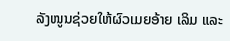ລັງໜູນຊ່ວຍໃຫ້ຜົວເມຍອ້າຍ ເລິມ ແລະ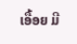ເອື້ອຍ ມີ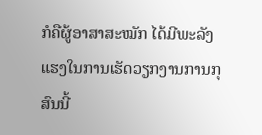ກໍຄືຜູ້ອາສາສະໝັກ ໄດ້ມີພະລັງແຮງໃນການເຮັດວຽກງານການກຸສົນນີ້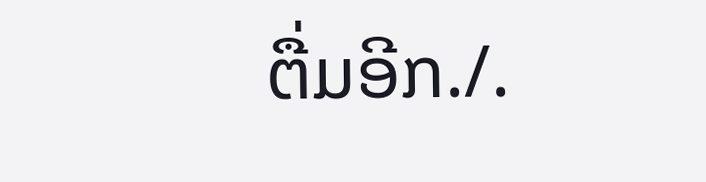ຕື່ມອີກ./.